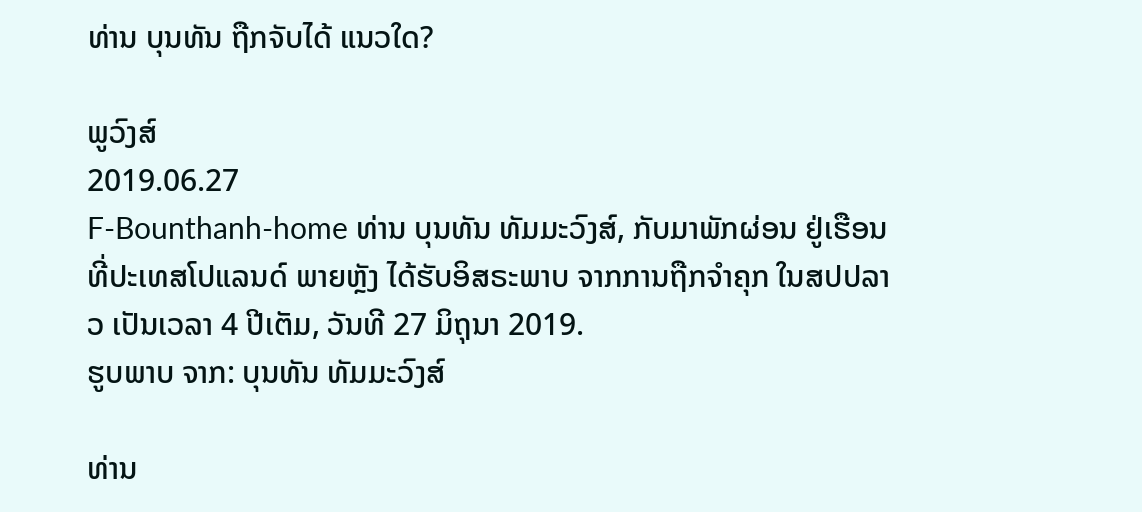ທ່ານ ບຸນທັນ ຖືກຈັບໄດ້ ແນວໃດ?

ພູວົງສ໌
2019.06.27
F-Bounthanh-home ທ່ານ ບຸນທັນ ທັມມະວົງສ໌, ກັບມາພັກຜ່ອນ ຢູ່ເຮືອນ ທີ່ປະເທສໂປແລນດ໌ ພາຍຫຼັງ ໄດ້ຮັບອິສຣະພາບ ຈາກການຖືກຈຳຄຸກ ໃນສປປລາວ ເປັນເວລາ 4 ປີເຕັມ, ວັນທີ 27 ມິຖຸນາ 2019.
ຮູບພາບ ຈາກ: ບຸນທັນ ທັມມະວົງສ໌

ທ່ານ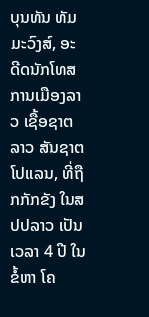ບຸນທັນ ທັມມະວົງສ໌, ອະດີດນັກໂທສການເມືອງລາວ ເຊື້ອຊາຕລາວ ສັນຊາຕໂປແລນ, ທີ່ຖືກກັກຂັງ ໃນສປປລາວ ເປັນເວລາ 4 ປີ ໃນຂໍ້ຫາ ໂຄ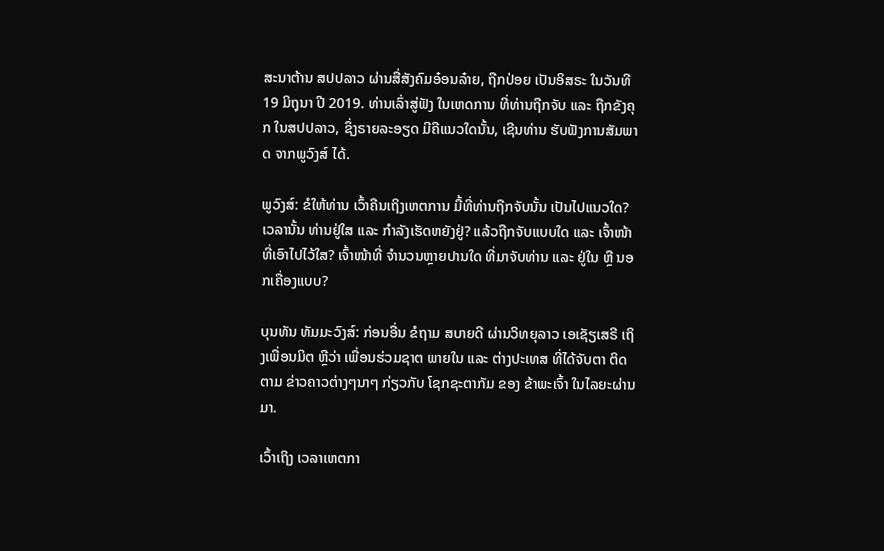ສະນາຕ້ານ ສປປລາວ ຜ່ານສື່ສັງຄົມອ໋ອນລ໋າຍ, ຖືກປ່ອຍ ເປັນອິສຣະ ໃນວັນທີ 19 ມິຖຸນາ ປີ 2019. ທ່ານເລົ່າສູ່ຟັງ ໃນເຫດການ ທີ່ທ່ານຖືກຈັບ ແລະ ຖືກຂັງຄຸກ ໃນສປປລາວ, ຊຶ່ງຣາຍລະອຽດ ມີຄືແນວໃດນັ້ນ, ເຊີນທ່ານ ຮັບຟັງການສັມພາດ ຈາກພູວົງສ໌ ໄດ້.

ພູວົງສ໌: ຂໍໃຫ້ທ່ານ ເວົ້າຄືນເຖິງເຫຕການ ມື້ທີ່ທ່ານຖືກຈັບນັ້ນ ເປັນໄປແນວໃດ? ເວລານັ້ນ ທ່ານຢູ່ໃສ ແລະ ກຳລັງເຮັດຫຍັງຢູ່? ແລ້ວຖືກຈັບແບບໃດ ແລະ ເຈົ້າໜ້າທີ່ເອົາໄປໄວ້ໃສ? ເຈົ້າໜ້າທີ່ ຈຳນວນຫຼາຍປານໃດ ທີ່ມາຈັບທ່ານ ແລະ ຢູ່ໃນ ຫຼື ນອກເຄື່ອງແບບ?

ບຸນທັນ ທັມມະວົງສ໌: ກ່ອນອື່ນ ຂໍຖາມ ສບາຍດີ ຜ່ານວິທຍຸລາວ ເອເຊັຽເສຣີ ເຖິງເພື່ອນມິຕ ຫຼືວ່າ ເພື່ອນຮ່ວມຊາຕ ພາຍໃນ ແລະ ຕ່າງປະເທສ ທີ່ໄດ້ຈັບຕາ ຕິດຕາມ ຂ່າວຄາວຕ່າງໆນາໆ ກ່ຽວກັບ ໂຊກຊະຕາກັມ ຂອງ ຂ້າພະເຈົ້າ ໃນໄລຍະຜ່ານມາ.

ເວົ້າເຖິງ ເວລາເຫຕກາ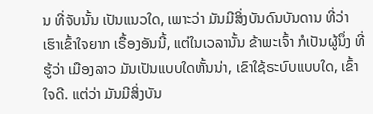ນ ທີ່ຈັບນັ້ນ ເປັນແນວໃດ, ເພາະວ່າ ມັນມີສິ່ງບັນດົນບັນດານ ທີ່ວ່າ ເຮົາເຂົ້າໃຈຍາກ ເຣື້ອງອັນນີ້, ແຕ່ໃນເວລານັ້ນ ຂ້າພະເຈົ້າ ກໍເປັນຜູ້ນຶ່ງ ທີ່ຮູ້ວ່າ ເມືອງລາວ ມັນເປັນແບບໃດຫັ້ນນ່າ, ເຂົາໃຊ້ຣະບົບແບບໃດ, ເຂົ້າໃຈດີ. ແຕ່ວ່າ ມັນມີສິ່ງບັນ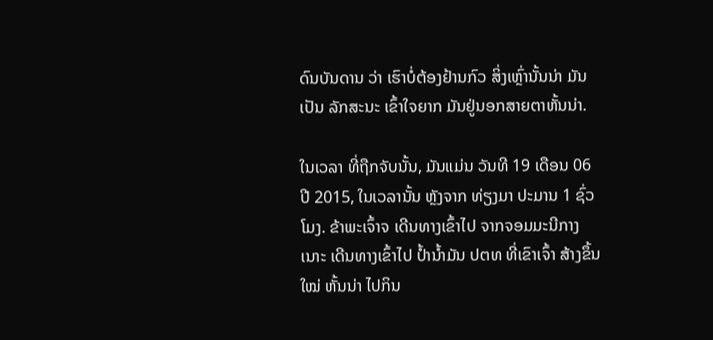ດົນບັນດານ ວ່າ ເຮົາບໍ່ຕ້ອງຢ້ານກົວ ສິ່ງເຫຼົ່ານັ້ນນ່າ ມັນເປັນ ລັກສະນະ ເຂົ້າໃຈຍາກ ມັນຢູ່ນອກສາຍຕາຫັ້ນນ່າ.

ໃນເວລາ ທີ່ຖືກຈັບນັ້ນ, ມັນແມ່ນ ວັນທີ 19 ເດືອນ 06 ປີ 2015, ໃນເວລານັ້ນ ຫຼັງຈາກ ທ່ຽງມາ ປະມານ 1 ຊົ່ວໂມງ. ຂ້າພະເຈົ້າຈ ເດີນທາງເຂົ້າໄປ ຈາກຈອມມະນີກາງ ເນາະ ເດີນທາງເຂົ້າໄປ ປ້ຳນ້ຳມັນ ປຕທ ທີ່ເຂົາເຈົ້າ ສ້າງຂຶ້ນໃໝ່ ຫັ້ນນ່າ ໄປກິນ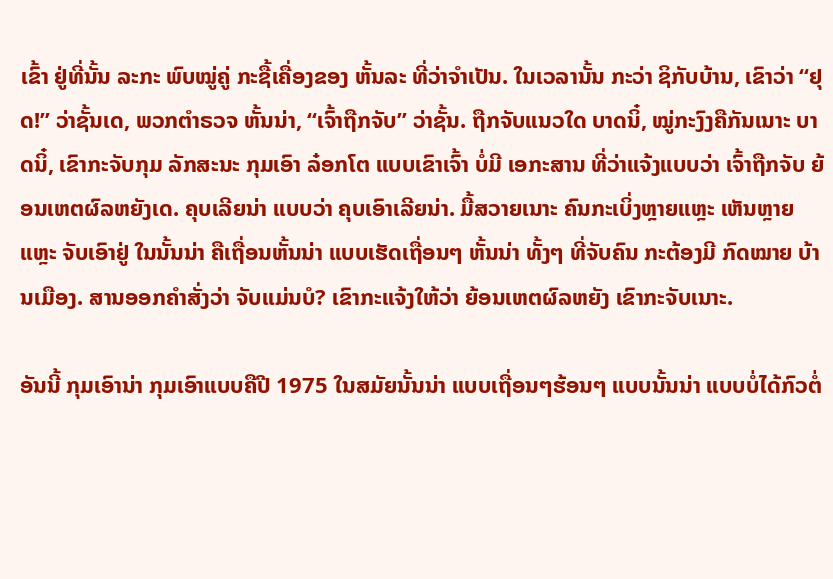ເຂົ້າ ຢູ່ທີ່ນັ້ນ ລະກະ ພົບໝູ່ຄູ່ ກະຊື້ເຄື່ອງຂອງ ຫັ້ນລະ ທີ່ວ່າຈຳເປັນ. ໃນເວລານັ້ນ ກະວ່າ ຊິກັບບ້ານ, ເຂົາວ່າ “ຢຸດ!” ວ່າຊັ້ນເດ, ພວກຕຳຣວຈ ຫັ້ນນ່າ, “ເຈົ້າຖືກຈັບ” ວ່າຊັ້ນ. ຖືກຈັບແນວໃດ ບາດນິ໋, ໝູ່ກະງົງຄືກັນເນາະ ບາດນິ໋, ເຂົາກະຈັບກຸມ ລັກສະນະ ກຸມເອົາ ລ໋ອກໂຕ ແບບເຂົາເຈົ້າ ບໍ່ມີ ເອກະສານ ທີ່ວ່າແຈ້ງແບບວ່າ ເຈົ້າຖືກຈັບ ຍ້ອນເຫຕຜົລຫຍັງເດ. ຄຸບເລີຍນ່າ ແບບວ່າ ຄຸບເອົາເລີຍນ່າ. ມື້ສວາຍເນາະ ຄົນກະເບິ່ງຫຼາຍແຫຼະ ເຫັນຫຼາຍແຫຼະ ຈັບເອົາຢູ່ ໃນນັ້ນນ່າ ຄືເຖື່ອນຫັ້ນນ່າ ແບບເຮັດເຖື່ອນໆ ຫັ້ນນ່າ ທັ້ງໆ ທີ່ຈັບຄົນ ກະຕ້ອງມີ ກົດໝາຍ ບ້ານເມືອງ. ສານອອກຄຳສັ່ງວ່າ ຈັບແມ່ນບໍ? ເຂົາກະແຈ້ງໃຫ້ວ່າ ຍ້ອນເຫຕຜົລຫຍັງ ເຂົາກະຈັບເນາະ.

ອັນນີ້ ກຸມເອົານ່າ ກຸມເອົາແບບຄືປີ 1975 ໃນສມັຍນັ້ນນ່າ ແບບເຖື່ອນໆຮ້ອນໆ ແບບນັ້ນນ່າ ແບບບໍ່ໄດ້ກົວຕໍ່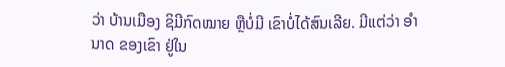ວ່າ ບ້ານເມືອງ ຊິມີກົດໝາຍ ຫຼືບໍ່ມີ ເຂົາບໍ່ໄດ້ສົນເລີຍ. ມີແຕ່ວ່າ ອຳນາດ ຂອງເຂົາ ຢູ່ໃນ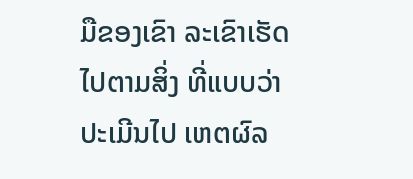ມືຂອງເຂົາ ລະເຂົາເຮັດ ໄປຕາມສິ່ງ ທີ່ແບບວ່າ ປະເມີນໄປ ເຫຕຜົລ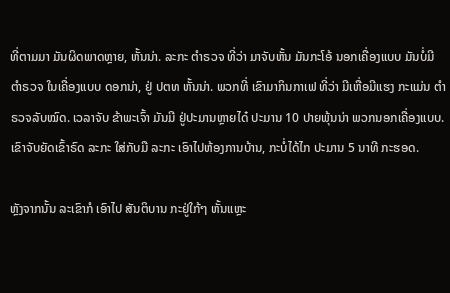ທີ່ຕາມມາ ມັນຜິດພາດຫຼາຍ, ຫັ້ນນ່າ. ລະກະ ຕຳຣວຈ ທີ່ວ່າ ມາຈັບຫັ້ນ ມັນກະໂອ້ ນອກເຄື່ອງແບບ ມັນບໍ່ມີ ຕຳຣວຈ ໃນເຄື່ອງແບບ ດອກນ່າ, ຢູ່ ປຕທ ຫັ້ນນ່າ. ພວກທີ່ ເຂົາມາກິນກາເຟ ທີ່ວ່າ ມີເຫື່ອມີແຮງ ກະແມ່ນ ຕຳຣວຈລັບໝົດ. ເວລາຈັບ ຂ້າພະເຈົ້າ ມັນມີ ຢູ່ປະມານຫຼາຍໄດ໋ ປະມານ 10 ປາຍພຸ້ນນ່າ ພວກນອກເຄື່ອງແບບ. ເຂົາຈັບຍັດເຂົ້າຣົດ ລະກະ ໃສ່ກັບມື ລະກະ ເອົາໄປຫ້ອງການບ້ານ, ກະບໍ່ໄດ້ໄກ ປະມານ 5 ນາທີ ກະຮອດ.

ຫຼັງຈາກນັ້ນ ລະເຂົາກໍ ເອົາໄປ ສັນຕິບານ ກະຢູ່ໃກ້ໆ ຫັ້ນແຫຼະ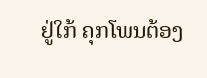ຢູ່ໃກ້ ຄຸກໂພນຕ້ອງ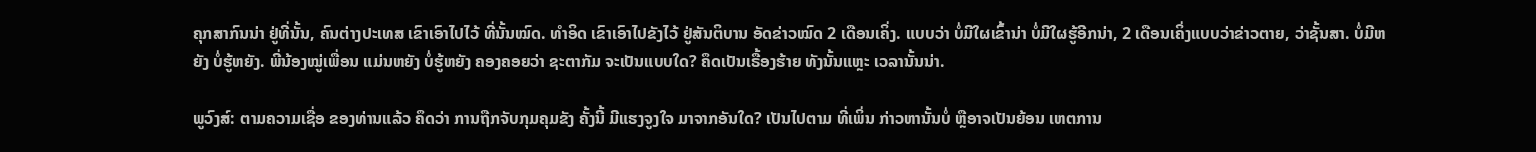ຄຸກສາກົນນ່າ ຢູ່ທີ່ນັ້ນ, ຄົນຕ່າງປະເທສ ເຂົາເອົາໄປໄວ້ ທີ່ນັ້ນໝົດ. ທຳອິດ ເຂົາເອົາໄປຂັງໄວ້ ຢູ່ສັນຕິບານ ອັດຂ່າວໝົດ 2 ເດືອນເຄິ່ງ. ແບບວ່າ ບໍ່ມີໃຜເຂົ້ານ່າ ບໍ່ມີໃຜຮູ້ອີກນ່າ, 2 ເດືອນເຄິ່ງແບບວ່າຂ່າວຕາຍ, ວ່າຊັ້ນສາ. ບໍ່ມີຫຍັງ ບໍ່ຮູ້ຫຍັງ. ພີ່ນ້ອງໝູ່ເພື່ອນ ແມ່ນຫຍັງ ບໍ່ຮູ້ຫຍັງ ຄອງຄອຍວ່າ ຊະຕາກັມ ຈະເປັນແບບໃດ? ຄຶດເປັນເຣື້ອງຮ້າຍ ທັງນັ້ນແຫຼະ ເວລານັ້ນນ່າ.

ພູວົງສ໌: ຕາມຄວາມເຊື່ອ ຂອງທ່ານແລ້ວ ຄຶດວ່າ ການຖືກຈັບກຸມຄຸມຂັງ ຄັ້ງນີ້ ມີແຮງຈູງໃຈ ມາຈາກອັນໃດ? ເປັນໄປຕາມ ທີ່ເພິ່ນ ກ່າວຫານັ້ນບໍ່ ຫຼືອາຈເປັນຍ້ອນ ເຫຕການ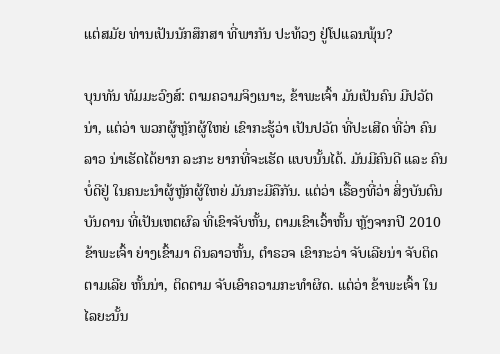ແຕ່ສມັຍ ທ່ານເປັນນັກສຶກສາ ທີ່ພາກັນ ປະທ້ວງ ຢູ່ໂປແລນພຸ້ນ?

ບຸນທັນ ທັມມະວົງສ໌: ຕາມຄວາມຈິງເນາະ, ຂ້າພະເຈົ້າ ມັນເປັນຄົນ ມີປວັຕນ່າ, ແຕ່ວ່າ ພວກຜູ້ຫຼັກຜູ້ໃຫຍ່ ເຂົາກະຮູ້ວ່າ ເປັນປວັຕ ທີ່ປະເສີດ ທີ່ວ່າ ຄົນລາວ ນ່າເຮັດໄດ້ຍາກ ລະກະ ຍາກທີ່ຈະເຮັດ ແບບນັ້ນໄດ້. ມັນມີຄົນດີ ແລະ ຄົນບໍ່ດີຢູ່ ໃນຄນະນຳຜູ້ຫຼັກຜູ້ໃຫຍ່ ມັນກະມີຄືກັນ. ແຕ່ວ່າ ເຣື້ອງທີ່ວ່າ ສິ່ງບັນດົນບັນດານ ທີ່ເປັນເຫຕຜົລ ທີ່ເຂົາຈັບຫັ້ນ, ຕາມເຂົາເວົ້າຫັ້ນ ຫຼັງຈາກປີ 2010 ຂ້າພະເຈົ້າ ຍ່າງເຂົ້າມາ ດິນລາວຫັ້ນ, ຕຳຣວຈ ເຂົາກະວ່າ ຈັບເລີຍນ່າ ຈັບຕິດຕາມເລີຍ ຫັ້ນນ່າ, ຕິດຕາມ ຈັບເອົາຄວາມກະທຳຜິດ. ແຕ່ວ່າ ຂ້າພະເຈົ້າ ໃນໄລຍະນັ້ນ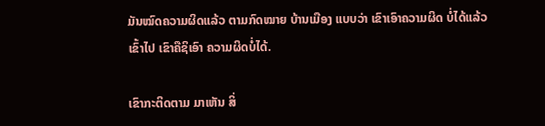ມັນໝົດຄວາມຜິດແລ້ວ ຕາມກົດໝາຍ ບ້ານເມືອງ ແບບວ່າ ເຂົາເອົາຄວາມຜິດ ບໍ່ໄດ້ແລ້ວ ເຂົ້າໄປ ເຂົາຄືຊິເອົາ ຄວາມຜິດບໍ່ໄດ້.

ເຂົາກະຕິດຕາມ ມາເຫັນ ສິ່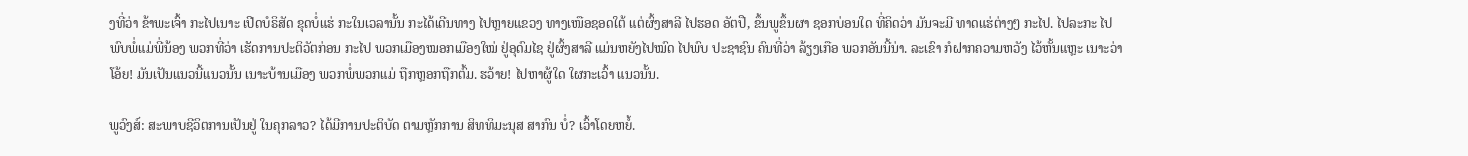ງທີ່ວ່າ ຂ້າພະເຈົ້າ ກະໄປເນາະ ເປີດບໍຣິສັດ ຂຸດບໍ່ແຮ່ ກະໃນເວລານັ້ນ ກະໄດ້ເດີນທາງ ໄປຫຼາຍແຂວງ ທາງເໜືອຊອດໃຕ້ ແຕ່ຜົ້ງສາລີ ໄປຮອດ ອັຕປື, ຂຶ້ນພູຂຶ້ນຜາ ຊອກບ່ອນໃດ ທີ່ຄິດວ່າ ມັນຈະມີ ທາດແຮ່ຕ່າງໆ ກະໄປ. ໄປລະກະ ໄປພົບພໍ່ແມ່ພີ່ນ້ອງ ພວກທີ່ວ່າ ເຮັດການປະຕິວັຕກ່ອນ ກະໄປ ພວກເມືອງໝອກເມືອງໃໝ່ ຢູ່ອຸດົມໄຊ ຢູ່ຜົ້ງສາລີ ແມ່ນຫຍັງໄປໝົດ ໄປພົບ ປະຊາຊົນ ຄົນທີ່ວ່າ ລ້ຽງເກືອ ພວກອັນນີ້ນ່າ. ລະເຂົາ ກໍຝາກຄວາມຫວັງ ໄວ້ຫັ້ນແຫຼະ ເນາະວ່າ ໂອ້ຍ! ມັນເປັນແນວນີ້ແນວນັ້ນ ເນາະບ້ານເມືອງ ພວກພໍ່ພວກແມ່ ຖືກຫຼອກຖືກຕົ້ມ. ຮວ້າຍ! ໄປຫາຜູ້ໃດ ໃຜກະເວົ້າ ແນວນັ້ນ.

ພູວົງສ໌: ສະພາບຊີວິຕການເປັນຢູ່ ໃນຄຸກລາວ? ໄດ້ມີການປະຕິບັດ ຕາມຫຼັກການ ສິທທິມະນຸສ ສາກົນ ບໍ່? ເວົ້າໂດຍຫຍໍ້.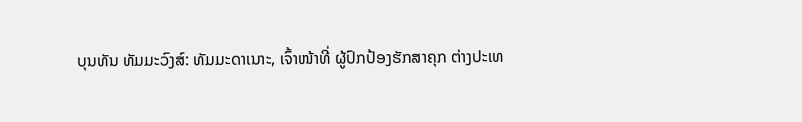ບຸນທັນ ທັມມະວົງສ໌: ທັມມະດາເນາະ, ເຈົ້າໜ້າທີ່ ຜູ້ປົກປ້ອງຮັກສາຄຸກ ຕ່າງປະເທ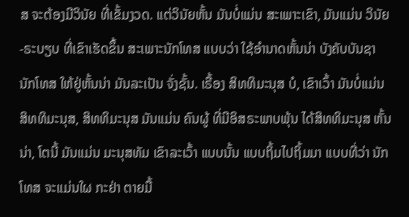ສ ຈະຕ້ອງມີວິນັຍ ທີ່ເຂັ້ມງວດ. ແຕ່ວິນັຍຫັ້ນ ມັນບໍ່ແມ່ນ ສະເພາະເຂົາ, ມັນແມ່ນ ວິນັຍ-ຣະບຽບ ທີ່ເຂົາເຮັດຂຶ້ນ ສະເພາະນັກໂທສ ແບບວ່າ ໃຊ້ອຳນາດຫັ້ນນ່າ ບັງຄັບບັນຊາ ນັກໂທສ ໃຫ້ຢູ່ຫັ້ນນ່າ ມັນລະເປັນ ຈັ່ງຊັ້ນ. ເຣື້ອງ ສິທທິມະນຸສ ບໍ, ເຂົາເວົ້າ ມັນບໍ່ແມ່ນ ສິທທິມະນຸສ, ສິທທິມະນຸສ ມັນແມ່ນ ຄົນຜູ້ ທີ່ມີອິສຣະພາບພຸ້ນ ໄດ້ສິທທິມະນຸສ ຫັ້ນນ່າ, ໂຕນີ້ ມັນແມ່ນ ມະນຸສທັມ ເຂົາລະເວົ້າ ແບບນັ້ນ ແບບຖິ້ມໄປຖິ້ມມາ ແບບທີ່ວ່າ ນັກໂທສ ຈະແມ່ນໃຜ ກະຢ່າ ຕາຍມື້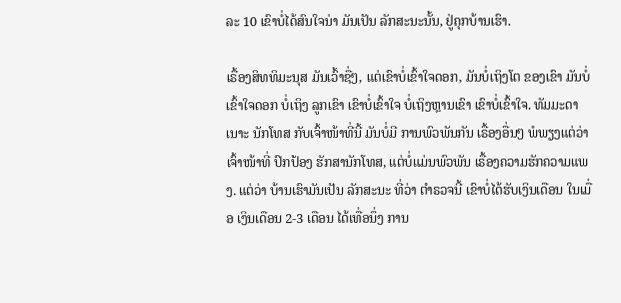ລະ 10 ເຂົາບໍ່ໄດ້ສົນໃຈນ່າ ມັນເປັນ ລັກສະນະນັ້ນ, ຢູ່ຄຸກບ້ານເຮົາ.

ເຣື້ອງສິທທິມະນຸສ ມັນເວົ້າຊື່ໆ, ແຕ່ເຂົາບໍ່ເຂົ້າໃຈດອກ, ມັນບໍ່ເຖິງໂຕ ຂອງເຂົາ ມັນບໍ່ເຂົ້າໃຈດອກ ບໍ່ເຖິງ ລູກເຂົາ ເຂົາບໍ່ເຂົ້າໃຈ ບໍ່ເຖິງຫຼານເຂົາ ເຂົາບໍ່ເຂົ້າໃຈ. ທັມມະດາ ເນາະ ນັກໂທສ ກັບເຈົ້າໜ້າທີ່ນີ້ ມັນບໍ່ມີ ການພົວພັນກັນ ເຣື້ອງອື່ນໆ ພໍພຽງແຕ່ວ່າ ເຈົ້າໜ້າທີ່ ປົກປ້ອງ ຮັກສານັກໂທສ, ແຕ່ບໍ່ແມ່ນພົວພັນ ເຣື້ອງຄວາມຮັກຄວາມແພງ. ແຕ່ວ່າ ບ້ານເຮົາມັນເປັນ ລັກສະນະ ທີ່ວ່າ ຕຳຣວຈນີ້ ເຂົາບໍ່ໄດ້ຮັບເງິນເດືອນ ໃນເມື່ອ ເງິນເດືອນ 2-3 ເດືອນ ໄດ້ເທື່ອນຶ່ງ ການ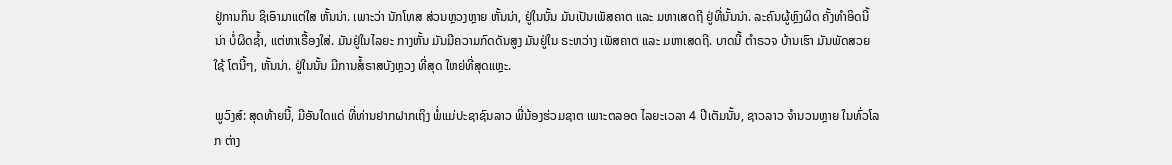ຢູ່ການກິນ ຊິເອົາມາແຕ່ໃສ ຫັ້ນນ່າ. ເພາະວ່າ ນັກໂທສ ສ່ວນຫຼວງຫຼາຍ ຫັ້ນນ່າ, ຢູ່ໃນນັ້ນ ມັນເປັນເພັສຄາຕ ແລະ ມຫາເສດຖີ ຢູ່ທີ່ນັ້ນນ່າ. ລະຄົນຜູ້ຫຼົງຜິດ ຄັ້ງທຳອິດນີ້ນ່າ ບໍ່ຜິດຊ້ຳ, ແຕ່ຫາເຣື້ອງໃສ່. ມັນຢູ່ໃນໄລຍະ ກາງຫັ້ນ ມັນມີຄວາມກົດດັນສູງ ມັນຢູ່ໃນ ຣະຫວ່າງ ເພັສຄາຕ ແລະ ມຫາເສດຖີ. ບາດນີ້ ຕຳຣວຈ ບ້ານເຮົາ ມັນພັດສວຍໃຊ້ ໂຕນີ້ໆ, ຫັ້ນນ່າ. ຢູ່ໃນນັ້ນ ມີການສໍ້ຣາສບັງຫຼວງ ທີ່ສຸດ ໃຫຍ່ທີ່ສຸດແຫຼະ.

ພູວົງສ໌: ສຸດທ້າຍນີ້, ມີອັນໃດແດ່ ທີ່ທ່ານຢາກຝາກເຖິງ ພໍ່ແມ່ປະຊາຊົນລາວ ພີ່ນ້ອງຮ່ວມຊາຕ ເພາະຕລອດ ໄລຍະເວລາ 4 ປີເຕັມນັ້ນ, ຊາວລາວ ຈຳນວນຫຼາຍ ໃນທົ່ວໂລກ ຕ່າງ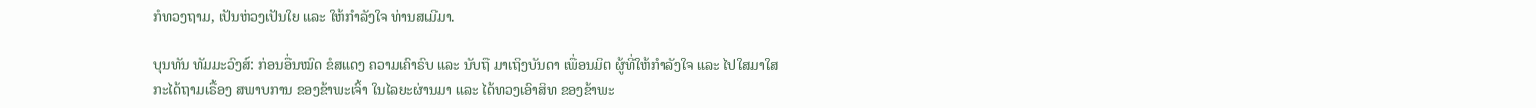ກໍທວງຖາມ, ເປັນຫ່ວງເປັນໃຍ ແລະ ໃຫ້ກຳລັງໃຈ ທ່ານສເມີມາ.

ບຸນທັນ ທັມມະວົງສ໌: ກ່ອນອື່ນໝົດ ຂໍສແດງ ຄວາມເຄົາຣົບ ແລະ ນັບຖື ມາເຖິງບັນດາ ເພື່ອນມິຕ ຜູ້ທີ່ໃຫ້ກຳລັງໃຈ ແລະ ໄປໃສມາໃສ ກະໄດ້ຖາມເຣື້ອງ ສພາບການ ຂອງຂ້າພະເຈົ້າ ໃນໄລຍະຜ່ານມາ ແລະ ໄດ້ທວງເອົາສິທ ຂອງຂ້າພະ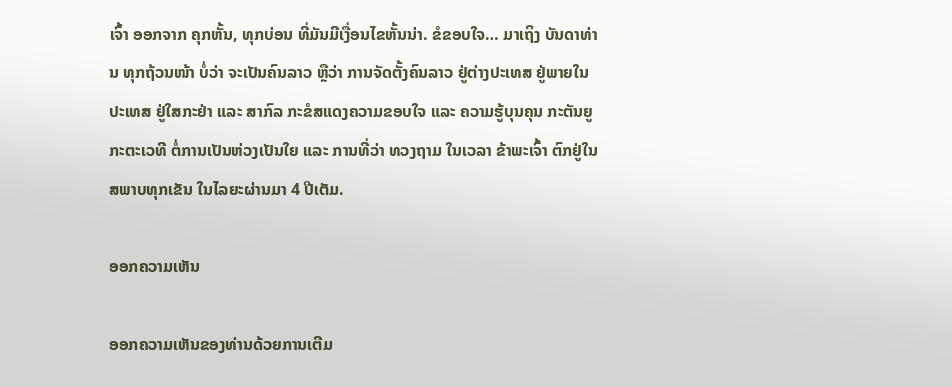ເຈົ້າ ອອກຈາກ ຄຸກຫັ້ນ, ທຸກບ່ອນ ທີ່ມັນມີເງື່ອນໄຂຫັ້ນນ່າ. ຂໍຂອບໃຈ… ມາເຖິງ ບັນດາທ່ານ ທຸກຖ້ວນໜ້າ ບໍ່ວ່າ ຈະເປັນຄົນລາວ ຫຼືວ່າ ການຈັດຕັ້ງຄົນລາວ ຢູ່ຕ່າງປະເທສ ຢູ່ພາຍໃນປະເທສ ຢູ່ໃສກະຢ່າ ແລະ ສາກົລ ກະຂໍສແດງຄວາມຂອບໃຈ ແລະ ຄວາມຮູ້ບຸນຄຸນ ກະຕັນຍູກະຕະເວທີ ຕໍ່ການເປັນຫ່ວງເປັນໃຍ ແລະ ການທີ່ວ່າ ທວງຖາມ ໃນເວລາ ຂ້າພະເຈົ້າ ຕົກຢູ່ໃນສພາບທຸກເຂັນ ໃນໄລຍະຜ່ານມາ 4 ປີເຕັມ.

ອອກຄວາມເຫັນ

ອອກຄວາມເຫັນຂອງທ່ານດ້ວຍການເຕີມ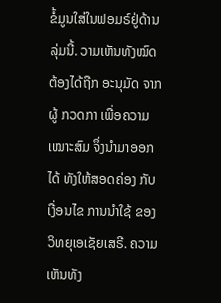ຂໍ້ມູນໃສ່ໃນຟອມຣ໌ຢູ່ດ້ານລຸ່ມນີ້. ວາມເຫັນທັງໝົດ ຕ້ອງໄດ້ຖືກ ອະນຸມັດ ຈາກຜູ້ ກວດກາ ເພື່ອຄວາມເໝາະສົມ ຈຶ່ງນໍາມາອອກໄດ້ ທັງໃຫ້ສອດຄ່ອງ ກັບ ເງື່ອນໄຂ ການນຳໃຊ້ ຂອງ ວິທຍຸເອເຊັຍເສຣີ. ຄວາມເຫັນທັງ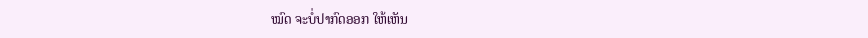ໝົດ ຈະບໍ່ປາກົດອອກ ໃຫ້ເຫັນ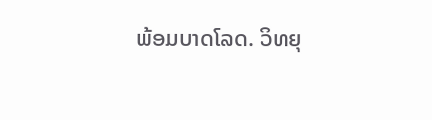ພ້ອມບາດໂລດ. ວິທຍຸ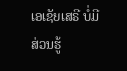ເອເຊັຍເສຣີ ບໍ່ມີສ່ວນຮູ້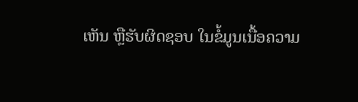ເຫັນ ຫຼືຮັບຜິດຊອບ ໃນຂໍ້ມູນເນື້ອຄວາມ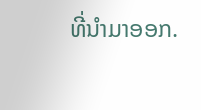ທີ່ນໍາມາອອກ.